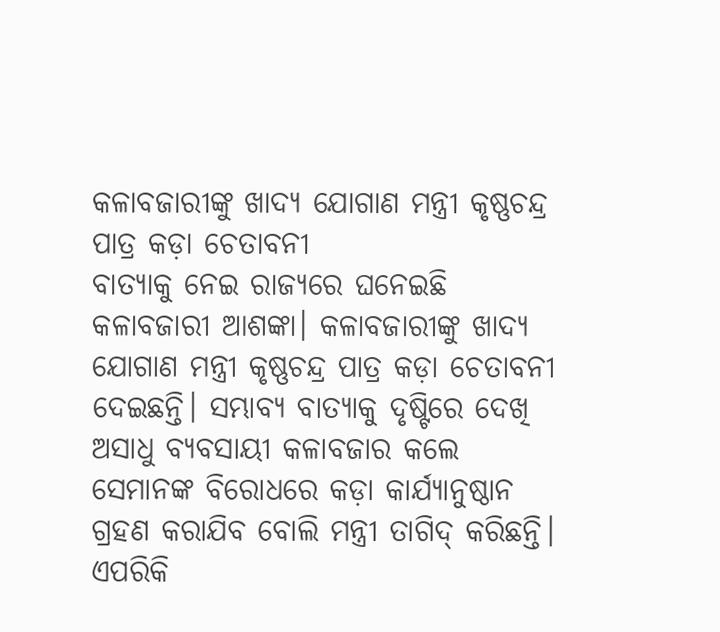କଳାବଜାରୀଙ୍କୁ ଖାଦ୍ୟ ଯୋଗାଣ ମନ୍ତ୍ରୀ କୃଷ୍ଣଚନ୍ଦ୍ର ପାତ୍ର କଡ଼ା ଚେତାବନୀ
ବାତ୍ୟାକୁ ନେଇ ରାଜ୍ୟରେ ଘନେଇଛି କଳାବଜାରୀ ଆଶଙ୍କା। କଳାବଜାରୀଙ୍କୁ ଖାଦ୍ୟ ଯୋଗାଣ ମନ୍ତ୍ରୀ କୃଷ୍ଣଚନ୍ଦ୍ର ପାତ୍ର କଡ଼ା ଚେତାବନୀ ଦେଇଛନ୍ତି। ସମ୍ଭାବ୍ୟ ବାତ୍ୟାକୁ ଦୃଷ୍ଟିରେ ଦେଖି ଅସାଧୁ ବ୍ୟବସାୟୀ କଳାବଜାର କଲେ ସେମାନଙ୍କ ବିରୋଧରେ କଡ଼ା କାର୍ଯ୍ୟାନୁଷ୍ଠାନ ଗ୍ରହଣ କରାଯିବ ବୋଲି ମନ୍ତ୍ରୀ ତାଗିଦ୍ କରିଛନ୍ତି। ଏପରିକି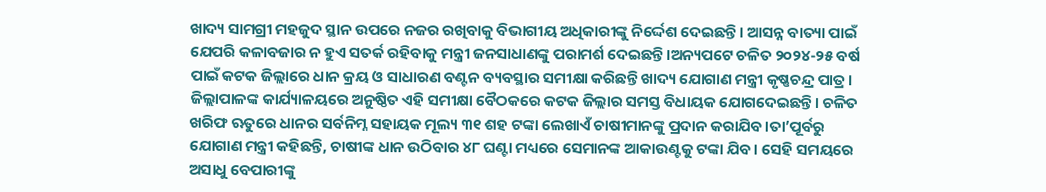ଖାଦ୍ୟ ସାମଗ୍ରୀ ମହଜୁଦ ସ୍ଥାନ ଉପରେ ନଜର ରଖିବାକୁ ବିଭାଗୀୟ ଅଧିକାରୀଙ୍କୁ ନିର୍ଦ୍ଦେଶ ଦେଇଛନ୍ତି। ଆସନ୍ନ ବାତ୍ୟା ପାଇଁ ଯେପରି କଳାବଜାର ନ ହୁଏ ସତର୍କ ରହିବାକୁ ମନ୍ତ୍ରୀ ଜନସାଧାଣଙ୍କୁ ପରାମର୍ଶ ଦେଇଛନ୍ତି।ଅନ୍ୟପଟେ ଚଳିତ ୨୦୨୪-୨୫ ବର୍ଷ ପାଇଁ କଟକ ଜିଲ୍ଲାରେ ଧାନ କ୍ରୟ ଓ ସାଧାରଣ ବଣ୍ଟନ ବ୍ୟବସ୍ଥାର ସମୀକ୍ଷା କରିଛନ୍ତି ଖାଦ୍ୟ ଯୋଗାଣ ମନ୍ତ୍ରୀ କୃଷ୍ଣଚନ୍ଦ୍ର ପାତ୍ର। ଜିଲ୍ଲାପାଳଙ୍କ କାର୍ଯ୍ୟାଳୟରେ ଅନୁଷ୍ଠିତ ଏହି ସମୀକ୍ଷା ବୈଠକରେ କଟକ ଜିଲ୍ଲାର ସମସ୍ତ ବିଧାୟକ ଯୋଗଦେଇଛନ୍ତି। ଚଳିତ ଖରିଫ ଋତୁରେ ଧାନର ସର୍ବନିମ୍ନ ସହାୟକ ମୂଲ୍ୟ ୩୧ ଶହ ଟଙ୍କା ଲେଖାଏଁ ଚାଷୀମାନଙ୍କୁ ପ୍ରଦାନ କରାଯିବ।ତା’ପୂର୍ବରୁ ଯୋଗାଣ ମନ୍ତ୍ରୀ କହିଛନ୍ତି, ଚାଷୀଙ୍କ ଧାନ ଉଠିବାର ୪୮ ଘଣ୍ଟା ମଧ୍ୟରେ ସେମାନଙ୍କ ଆକାଉଣ୍ଟକୁ ଟଙ୍କା ଯିବ। ସେହି ସମୟରେ ଅସାଧୁ ବେପାରୀଙ୍କୁ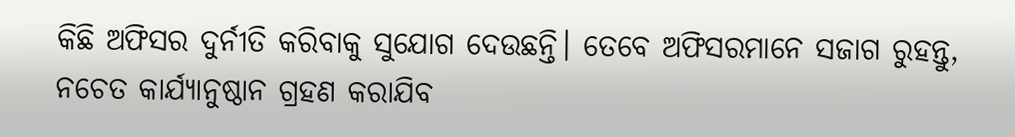କିଛି ଅଫିସର ଦୁର୍ନୀତି କରିବାକୁ ସୁଯୋଗ ଦେଉଛନ୍ତି। ତେବେ ଅଫିସରମାନେ ସଜାଗ ରୁହନ୍ତୁ, ନଚେତ କାର୍ଯ୍ୟାନୁଷ୍ଠାନ ଗ୍ରହଣ କରାଯିବ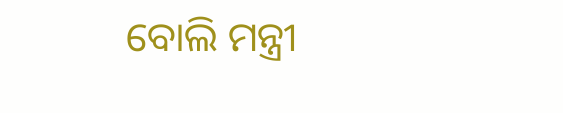ବୋଲି ମନ୍ତ୍ରୀ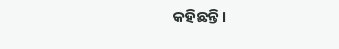କହିଛନ୍ତି।